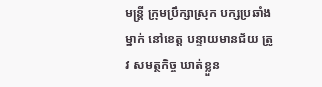មន្ត្រី ក្រុមប្រឹក្សាស្រុក បក្សប្រឆាំង ម្នាក់ នៅខេត្ត បន្ទាយមានជ័យ ត្រូវ សមត្ថកិច្ច ឃាត់ខ្លួន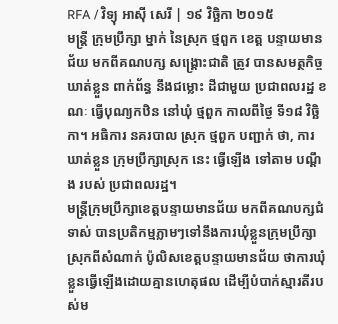RFA / វិទ្យុ អាស៊ី សេរី | ១៩ វិច្ឆិកា ២០១៥
មន្ត្រី ក្រុមប្រឹក្សា ម្នាក់ នៃស្រុក ថ្មពួក ខេត្ត បន្ទាយមានជ័យ មកពីគណបក្ស សង្គ្រោះជាតិ ត្រូវ បានសមត្ថកិច្ច ឃាត់ខ្លួន ពាក់ព័ន្ធ នឹងជម្លោះ ដីជាមួយ ប្រជាពលរដ្ឋ ខណៈ ធ្វើបុណ្យកឋិន នៅឃុំ ថ្មពួក កាលពីថ្ងៃ ទី១៨ វិច្ឆិកា។ អធិការ នគរបាល ស្រុក ថ្មពួក បញ្ជាក់ ថា, ការឃាត់ខ្លួន ក្រុមប្រឹក្សាស្រុក នេះ ធ្វើឡើង ទៅតាម បណ្ដឹង របស់ ប្រជាពលរដ្ឋ។
មន្ត្រីក្រុមប្រឹក្សាខេត្តបន្ទាយមានជ័យ មកពីគណបក្សជំទាស់ បានប្រតិកម្មភ្លាមៗទៅនឹងការឃុំខ្លួនក្រុមប្រឹក្សាស្រុកពីសំណាក់ ប៉ូលិសខេត្តបន្ទាយមានជ័យ ថាការឃុំខ្លួនធ្វើឡើងដោយគ្មានហេតុផល ដើម្បីបំបាក់ស្មារតីរបស់ម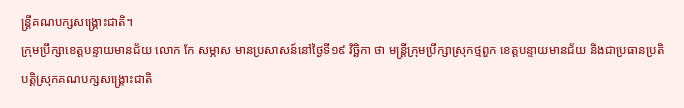ន្ត្រីគណបក្សសង្គ្រោះជាតិ។
ក្រុមប្រឹក្សាខេត្តបន្ទាយមានជ័យ លោក កែ សម្ភាស មានប្រសាសន៍នៅថ្ងៃទី១៩ វិច្ឆិកា ថា មន្ត្រីក្រុមប្រឹក្សាស្រុកថ្មពួក ខេត្តបន្ទាយមានជ័យ និងជាប្រធានប្រតិបត្តិស្រុកគណបក្សសង្គ្រោះជាតិ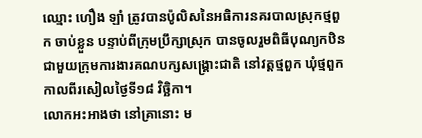ឈ្មោះ ហឿង ឡាំ ត្រូវបានប៉ូលិសនៃអធិការនគរបាលស្រុកថ្មពួក ចាប់ខ្លួន បន្ទាប់ពីក្រុមប្រឹក្សាស្រុក បានចូលរួមពិធីបុណ្យកឋិនជាមួយក្រុមការងារគណបក្សសង្គ្រោះជាតិ នៅវត្តថ្មពួក ឃុំថ្មពួក កាលពីរសៀលថ្ងៃទី១៨ វិច្ឆិកា។
លោកអះអាងថា នៅគ្រានោះ ម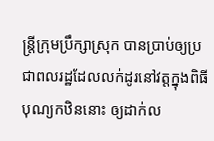ន្ត្រីក្រុមប្រឹក្សាស្រុក បានប្រាប់ឲ្យប្រជាពលរដ្ឋដែលលក់ដូរនៅវត្តក្នុងពិធីបុណ្យកឋិននោះ ឲ្យដាក់ល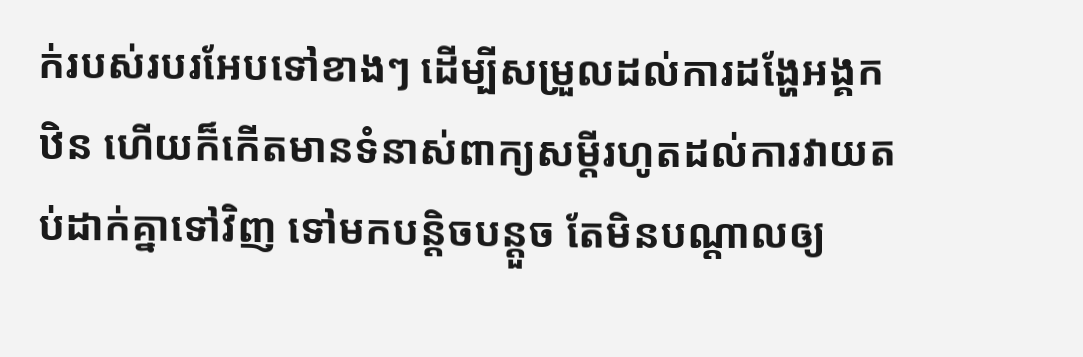ក់របស់របរអែបទៅខាងៗ ដើម្បីសម្រួលដល់ការដង្ហែអង្គកឋិន ហើយក៏កើតមានទំនាស់ពាក្យសម្ដីរហូតដល់ការវាយតប់ដាក់គ្នាទៅវិញ ទៅមកបន្តិចបន្តួច តែមិនបណ្ដាលឲ្យ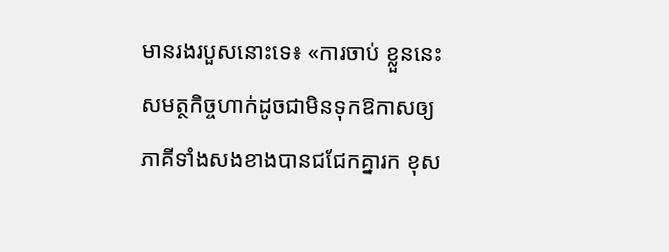មានរងរបួសនោះទេ៖ «ការចាប់ ខ្លួននេះ សមត្ថកិច្ចហាក់ដូចជាមិនទុកឱកាសឲ្យភាគីទាំងសងខាងបានជជែកគ្នារក ខុស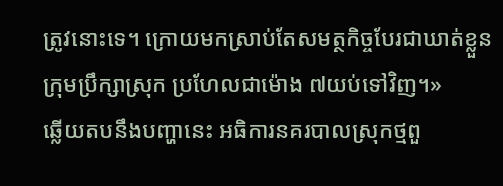ត្រូវនោះទេ។ ក្រោយមកស្រាប់តែសមត្ថកិច្ចបែរជាឃាត់ខ្លួនក្រុមប្រឹក្សាស្រុក ប្រហែលជាម៉ោង ៧យប់ទៅវិញ។»
ឆ្លើយតបនឹងបញ្ហានេះ អធិការនគរបាលស្រុកថ្មពួ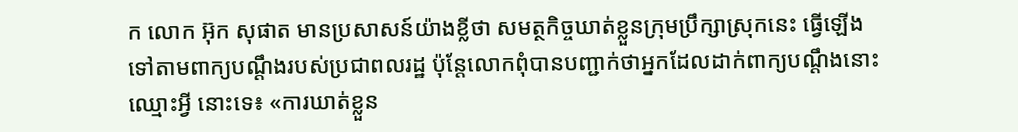ក លោក អ៊ុក សុផាត មានប្រសាសន៍យ៉ាងខ្លីថា សមត្ថកិច្ចឃាត់ខ្លួនក្រុមប្រឹក្សាស្រុកនេះ ធ្វើឡើងទៅតាមពាក្យបណ្ដឹងរបស់ប្រជាពលរដ្ឋ ប៉ុន្តែលោកពុំបានបញ្ជាក់ថាអ្នកដែលដាក់ពាក្យបណ្ដឹងនោះឈ្មោះអ្វី នោះទេ៖ «ការឃាត់ខ្លួន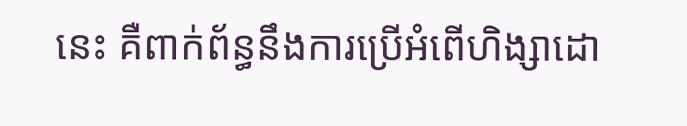នេះ គឺពាក់ព័ន្ធនឹងការប្រើអំពើហិង្សាដោ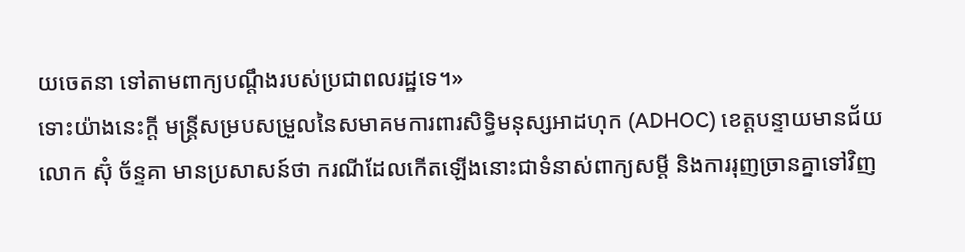យចេតនា ទៅតាមពាក្យបណ្ដឹងរបស់ប្រជាពលរដ្ឋទេ។»
ទោះយ៉ាងនេះក្ដី មន្ត្រីសម្របសម្រួលនៃសមាគមការពារសិទ្ធិមនុស្សអាដហុក (ADHOC) ខេត្តបន្ទាយមានជ័យ លោក ស៊ុំ ច័ន្ទគា មានប្រសាសន៍ថា ករណីដែលកើតឡើងនោះជាទំនាស់ពាក្យសម្ដី និងការរុញច្រានគ្នាទៅវិញ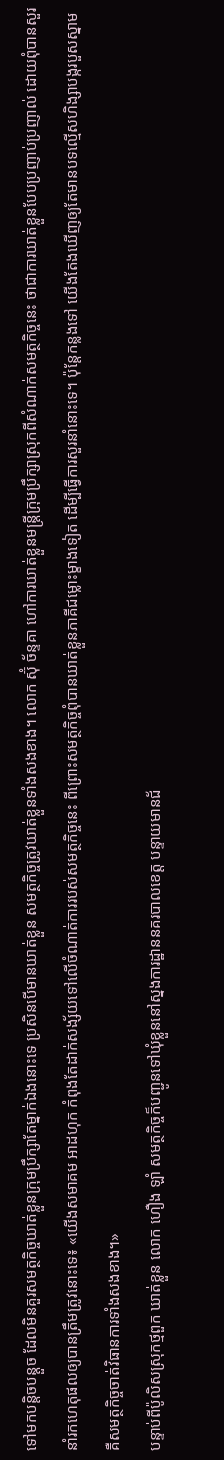ទៅមកបន្តិចបន្តួច ដែលមិនគួរសមត្ថកិច្ចឃាត់ខ្លួនក្រុមប្រឹក្សាតែម្នាក់ឯងនោះទេ ប្រសិនបើមានឃាត់ខ្លួន សមត្ថកិច្ចត្រូវឃាត់ខ្លួនទាំងសងខាង។ លោក ស៊ុំ ច័ន្ទគា ហៅការឃាត់ខ្លួនមន្ត្រីក្រុមប្រឹក្សាស្រុកពីសំណាក់សមត្ថកិច្ចនេះ ថាជាការឃាត់ខ្លួនបែបប្រញាប់ប្រញាល់ ដោយពុំបានសួរនាំរកហេតុផលឲ្យបានត្រឹមត្រូវនោះទេ៖ «យើងសមាគម អាដហុក កំពុងតែដាក់សង្ស័យទៅលើចំណាត់ការរបស់សមត្ថកិច្ចនេះ ពីព្រោះសមត្ថកិច្ចពុំបានឃាត់ខ្លួនភាគីជម្លោះម្ខាងទៀត ដើម្បីធ្វើការសួរនាំនោះទេ។ ប៉ុន្តែកន្លងទៅ យើងតែងឃើញឲ្យតែមានបទល្មើសហិង្សាបង្ករបួសស្នាម គឺសមត្ថកិច្ចចាត់វិធានការទាំងសងខាង។»
បន្ទាប់ពីប៉ូលិសស្រុកថ្មពួក ឃាត់ខ្លួន លោក ហឿង ឡាំ សមត្ថកិច្ចក៏បញ្ជូនទៅឃុំខ្លួននៅស្នងការដ្ឋាននគរបាលខេត្ត បន្ទាយមានជ័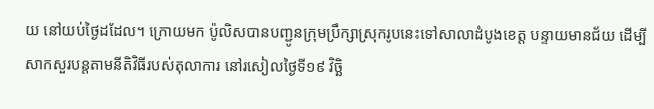យ នៅយប់ថ្ងៃដដែល។ ក្រោយមក ប៉ូលិសបានបញ្ជូនក្រុមប្រឹក្សាស្រុករូបនេះទៅសាលាដំបូងខេត្ត បន្ទាយមានជ័យ ដើម្បីសាកសួរបន្តតាមនីតិវិធីរបស់តុលាការ នៅរសៀលថ្ងៃទី១៩ វិច្ឆិ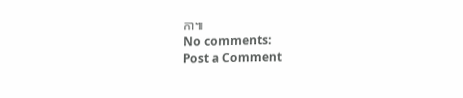កា៕
No comments:
Post a Comment